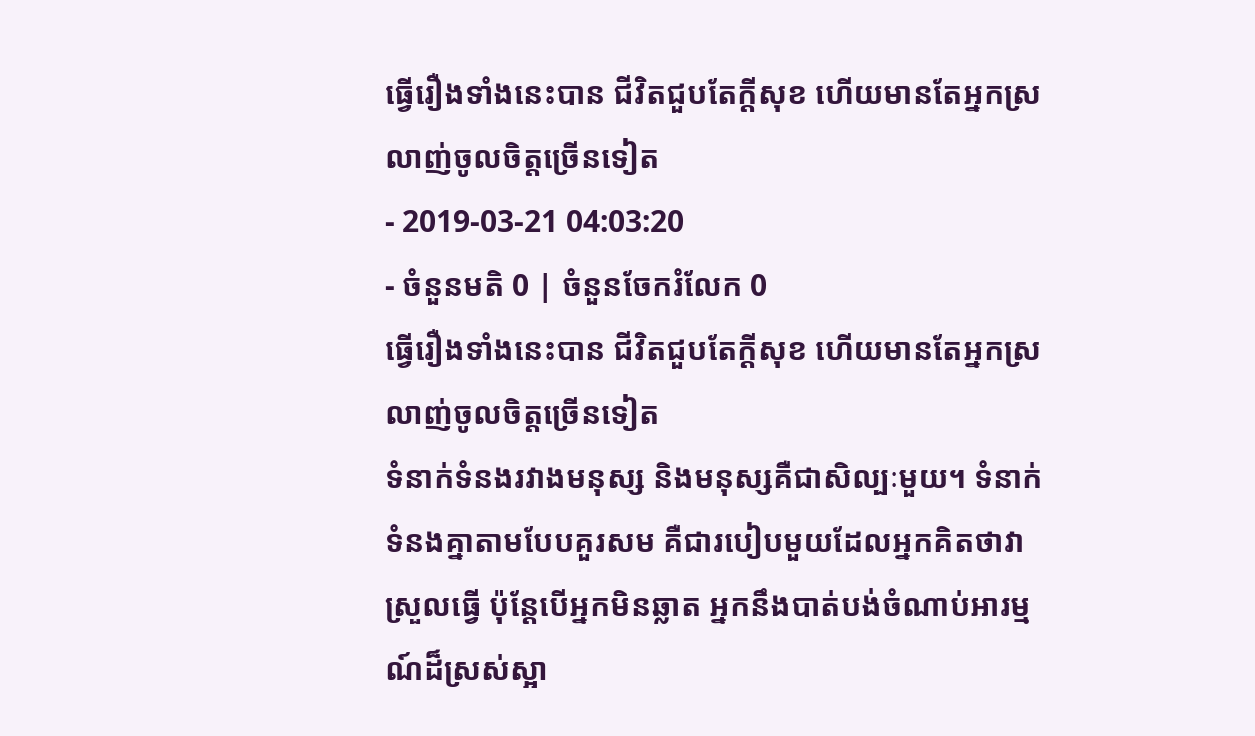ធ្វើរឿងទាំងនេះបាន ជីវិតជួបតែក្ដីសុខ ហើយមានតែអ្នកស្រលាញ់ចូលចិត្តច្រើនទៀត
- 2019-03-21 04:03:20
- ចំនួនមតិ 0 | ចំនួនចែករំលែក 0
ធ្វើរឿងទាំងនេះបាន ជីវិតជួបតែក្ដីសុខ ហើយមានតែអ្នកស្រលាញ់ចូលចិត្តច្រើនទៀត
ទំនាក់ទំនងរវាងមនុស្ស និងមនុស្សគឺជាសិល្បៈមួយ។ ទំនាក់ទំនងគ្នាតាមបែបគួរសម គឺជារបៀបមួយដែលអ្នកគិតថាវាស្រួលធ្វើ ប៉ុន្តែបើអ្នកមិនឆ្លាត អ្នកនឹងបាត់បង់ចំណាប់អារម្មណ៍ដ៏ស្រស់ស្អា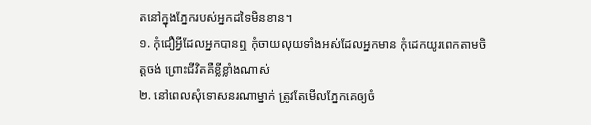តនៅក្នុងភ្នែករបស់អ្នកដទៃមិនខាន។
១. កុំជឿអ្វីដែលអ្នកបានឮ កុំចាយលុយទាំងអស់ដែលអ្នកមាន កុំដេកយូរពេកតាមចិត្តចង់ ព្រោះជីវិតគឺខ្លីខ្លាំងណាស់
២. នៅពេលសុំទោសនរណាម្នាក់ ត្រូវតែមើលភ្នែកគេឲ្យចំ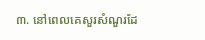៣. នៅពេលគេសួរសំណួរដែ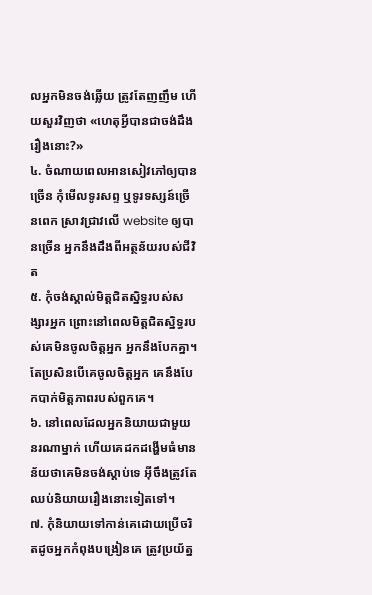លអ្នកមិនចង់ឆ្លើយ ត្រូវតែញញឹម ហើយសួរវិញថា «ហេតុអ្វីបានជាចង់ដឹងរឿងនោះ?»
៤. ចំណាយពេលអានសៀវភៅឲ្យបានច្រើន កុំមើលទូរសព្ទ ឬទូរទស្សន៍ច្រើនពេក ស្រាវជ្រាវលើ website ឲ្យបានច្រើន អ្នកនឹងដឹងពីអត្ថន័យរបស់ជីវិត
៥. កុំចង់ស្គាល់មិត្តជិតស្និទ្ធរបស់សង្សារអ្នក ព្រោះនៅពេលមិត្តជិតស្និទ្ធរបស់គេមិនចូលចិត្តអ្នក អ្នកនឹងបែកគ្នា។ តែប្រសិនបើគេចូលចិត្តអ្នក គេនឹងបែកបាក់មិត្តភាពរបស់ពួកគេ។
៦. នៅពេលដែលអ្នកនិយាយជាមួយនរណាម្នាក់ ហើយគេដកដង្ហើមធំមានន័យថាគេមិនចង់ស្ដាប់ទេ អ៊ីចឹងត្រូវតែឈប់និយាយរឿងនោះទៀតទៅ។
៧. កុំនិយាយទៅកាន់គេដោយប្រើចរិតដូចអ្នកកំពុងបង្រៀនគេ ត្រូវប្រយ័ត្ន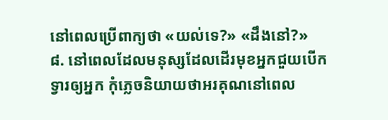នៅពេលប្រើពាក្យថា «យល់ទេ?» «ដឹងនៅ?»
៨. នៅពេលដែលមនុស្សដែលដើរមុខអ្នកជួយបើកទ្វារឲ្យអ្នក កុំភ្លេចនិយាយថាអរគុណនៅពេល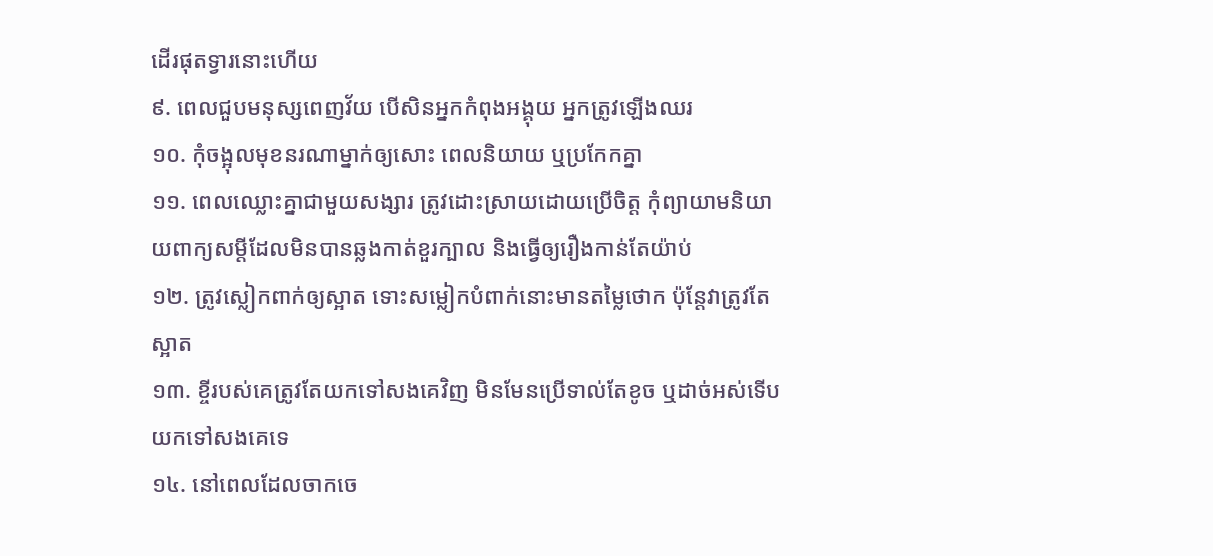ដើរផុតទ្វារនោះហើយ
៩. ពេលជួបមនុស្សពេញវ័យ បើសិនអ្នកកំពុងអង្គុយ អ្នកត្រូវឡើងឈរ
១០. កុំចង្អុលមុខនរណាម្នាក់ឲ្យសោះ ពេលនិយាយ ឬប្រកែកគ្នា
១១. ពេលឈ្លោះគ្នាជាមួយសង្សារ ត្រូវដោះស្រាយដោយប្រើចិត្ត កុំព្យាយាមនិយាយពាក្យសម្តីដែលមិនបានឆ្លងកាត់ខួរក្បាល និងធ្វើឲ្យរឿងកាន់តែយ៉ាប់
១២. ត្រូវស្លៀកពាក់ឲ្យស្អាត ទោះសម្លៀកបំពាក់នោះមានតម្លៃថោក ប៉ុន្តែវាត្រូវតែស្អាត
១៣. ខ្ចីរបស់គេត្រូវតែយកទៅសងគេវិញ មិនមែនប្រើទាល់តែខូច ឬដាច់អស់ទើបយកទៅសងគេទេ
១៤. នៅពេលដែលចាកចេ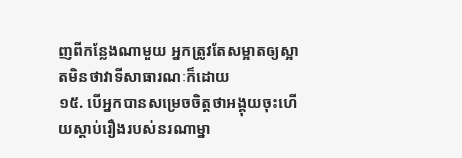ញពីកន្លែងណាមួយ អ្នកត្រូវតែសម្អាតឲ្យស្អាតមិនថាវាទីសាធារណៈក៏ដោយ
១៥. បើអ្នកបានសម្រេចចិត្តថាអង្គុយចុះហើយស្ដាប់រឿងរបស់នរណាម្នា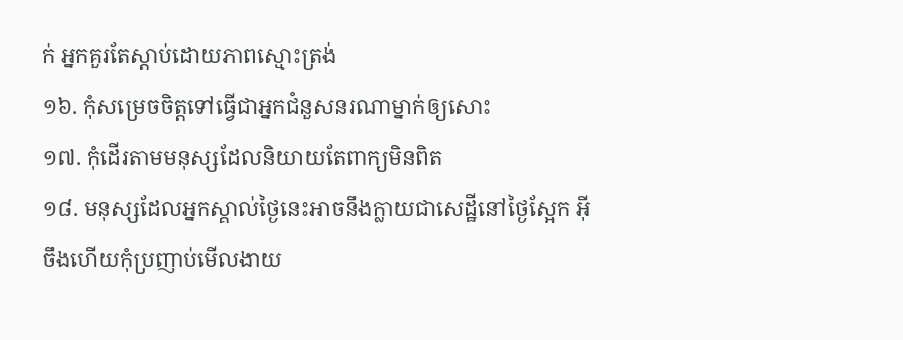ក់ អ្នកគួរតែស្ដាប់ដោយភាពស្មោះត្រង់
១៦. កុំសម្រេចចិត្តទៅធ្វើជាអ្នកជំនួសនរណាម្នាក់ឲ្យសោះ
១៧. កុំដើរតាមមនុស្សដែលនិយាយតែពាក្យមិនពិត
១៨. មនុស្សដែលអ្នកស្គាល់ថ្ងៃនេះអាចនឹងក្លាយជាសេដ្ឋីនៅថ្ងៃស្អែក អ៊ីចឹងហើយកុំប្រញាប់មើលងាយ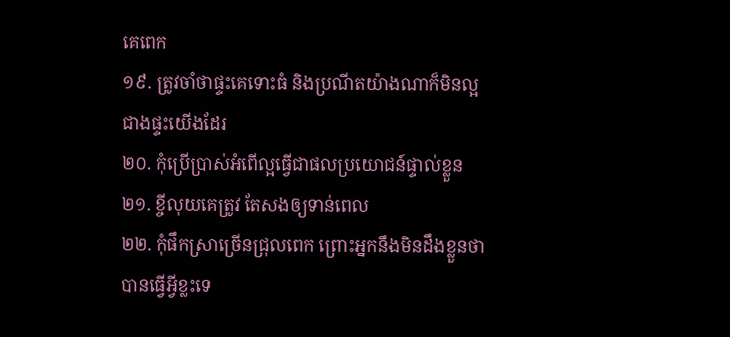គេពេក
១៩. ត្រូវចាំថាផ្ទះគេទោះធំ និងប្រណីតយ៉ាងណាក៏មិនល្អជាងផ្ទះយើងដែរ
២០. កុំប្រើប្រាស់អំពើល្អធ្វើជាផលប្រយោជន៍ផ្ទាល់ខ្លួន
២១. ខ្ចីលុយគេត្រូវ តែសងឲ្យទាន់ពេល
២២. កុំផឹកស្រាច្រើនជ្រុលពេក ព្រោះអ្នកនឹងមិនដឹងខ្លួនថាបានធ្វើអ្វីខ្លះទេ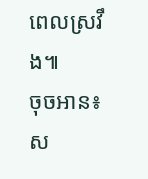ពេលស្រវឹង៕
ចុចអាន៖ ស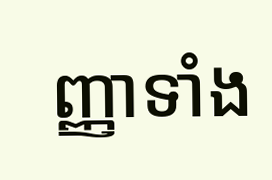ញ្ញាទាំង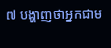៧ បង្ហាញថាអ្នកជាម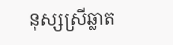នុស្សស្រីឆ្លាត